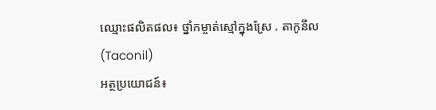ឈ្មោះផលិតផល៖ ថ្នាំកម្ចាត់ស្មៅក្នុងស្រែ . តាកូនីល(Taconil)
អត្ថប្រយោជន៍៖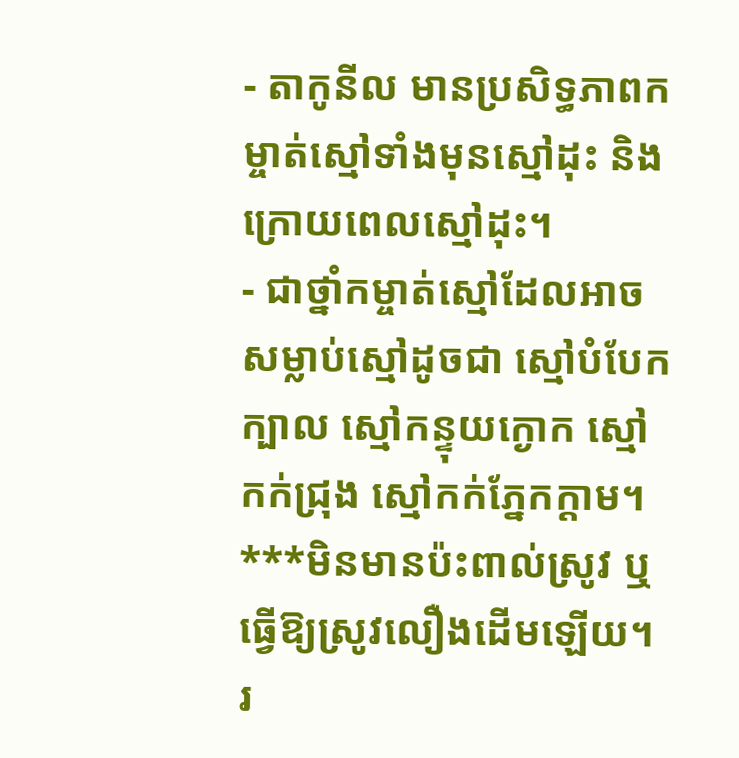- តាកូនីល មានប្រសិទ្ធភាពកម្ចាត់ស្មៅទាំងមុនស្មៅដុះ និង ក្រោយពេលស្មៅដុះ។
- ជាថ្នាំកម្ចាត់ស្មៅដែលអាចសម្លាប់ស្មៅដូចជា ស្មៅបំបែកក្បាល ស្មៅកន្ទុយក្ងោក ស្មៅកក់ជ្រុង ស្មៅកក់ភ្នែកក្តាម។
***មិនមានប៉ះពាល់ស្រូវ ឬ ធ្វើឱ្យស្រូវលឿងដើមឡើយ។
រ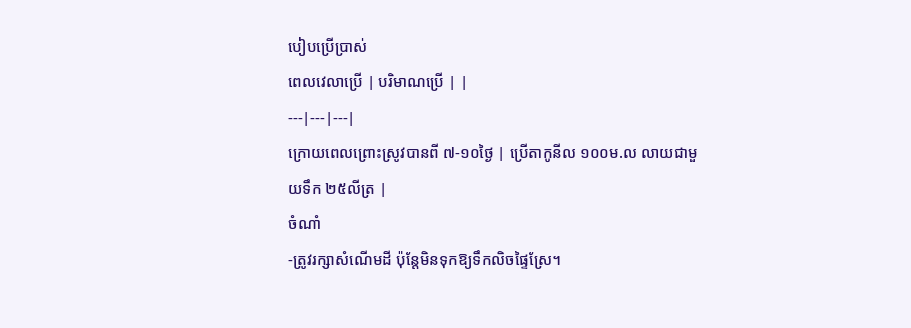បៀបប្រើប្រាស់
ពេលវេលាប្រើ | បរិមាណប្រើ | |
---|---|---|
ក្រោយពេលព្រោះស្រូវបានពី ៧-១០ថ្ងៃ | ប្រើតាកូនីល ១០០ម.ល លាយជាមួយទឹក ២៥លីត្រ |
ចំណាំ
-ត្រូវរក្សាសំណើមដី ប៉ុន្តែមិនទុកឱ្យទឹកលិចផ្ទៃស្រែ។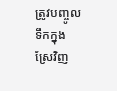ត្រូវបញ្ចូលទឹកក្នុងស្រែវិញ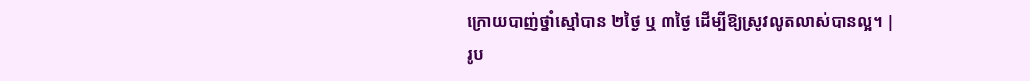ក្រោយបាញ់ថ្នាំស្មៅបាន ២ថ្ងៃ ឬ ៣ថ្ងៃ ដើម្បីឱ្យស្រូវលូតលាស់បានល្អ។ |
រូប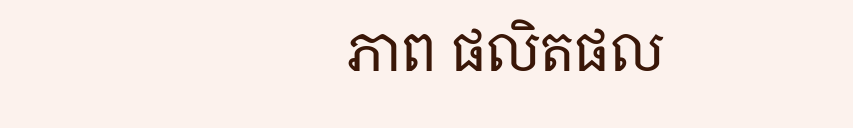ភាព ផលិតផល